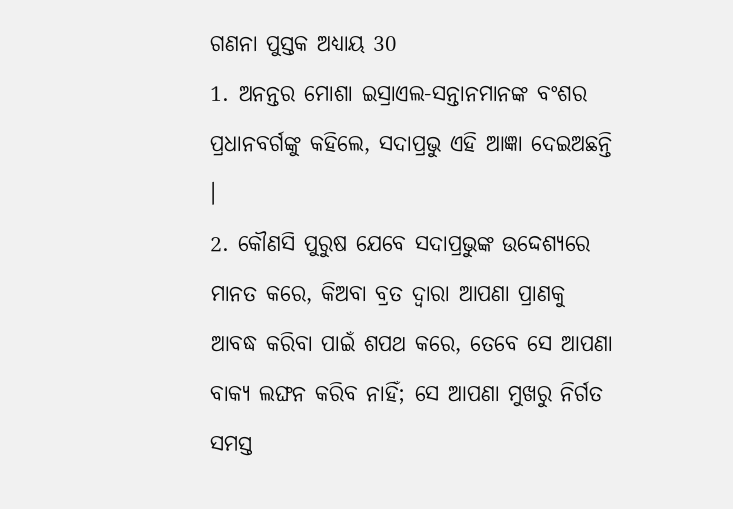ଗଣନା ପୁସ୍ତକ ଅଧ୍ୟାୟ 30
1. ଅନନ୍ତର ମୋଶା ଇସ୍ରାଏଲ-ସନ୍ତାନମାନଙ୍କ ବଂଶର ପ୍ରଧାନବର୍ଗଙ୍କୁ କହିଲେ, ସଦାପ୍ରଭୁ ଏହି ଆଜ୍ଞା ଦେଇଅଛନ୍ତି ।
2. କୌଣସି ପୁରୁଷ ଯେବେ ସଦାପ୍ରଭୁଙ୍କ ଉଦ୍ଦେଶ୍ୟରେ ମାନତ କରେ, କିଅବା ବ୍ରତ ଦ୍ଵାରା ଆପଣା ପ୍ରାଣକୁ ଆବଦ୍ଧ କରିବା ପାଇଁ ଶପଥ କରେ, ତେବେ ସେ ଆପଣା ବାକ୍ୟ ଲଙ୍ଘନ କରିବ ନାହିଁ; ସେ ଆପଣା ମୁଖରୁ ନିର୍ଗତ ସମସ୍ତ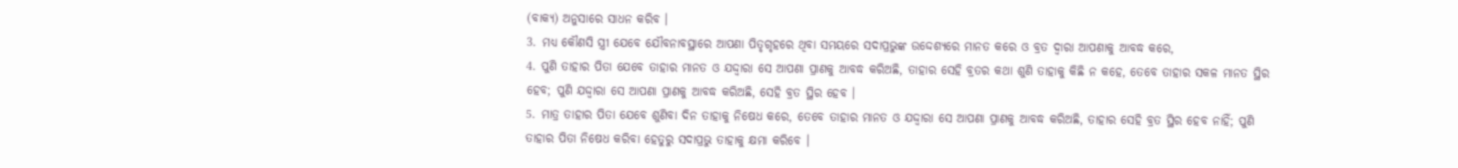(ବାକ୍ୟ) ଅନୁସାରେ ସାଧନ କରିବ ।
3. ମଧ୍ୟ କୌଣସି ସ୍ତ୍ରୀ ଯେବେ ଯୌବନାବସ୍ଥାରେ ଆପଣା ପିତୃଗୃହରେ ଥିବା ସମୟରେ ସଦାପ୍ରଭୁଙ୍କ ଉଦ୍ଦେଶ୍ୟରେ ମାନତ କରେ ଓ ବ୍ରତ ଦ୍ଵାରା ଆପଣାକୁ ଆବଦ୍ଧ କରେ,
4. ପୁଣି ତାହାର ପିତା ଯେବେ ତାହାର ମାନତ ଓ ଯଦ୍ଦ୍ଵାରା ସେ ଆପଣା ପ୍ରାଣକୁ ଆବଦ୍ଧ କରିଅଛି, ତାହାର ସେହି ବ୍ରତର କଥା ଶୁଣି ତାହାକୁ କିଛି ନ କହେ, ତେବେ ତାହାର ସକଳ ମାନତ ସ୍ଥିର ହେବ; ପୁଣି ଯଦ୍ଦ୍ଵାରା ସେ ଆପଣା ପ୍ରାଣକୁ ଆବଦ୍ଧ କରିଅଛି, ସେହି ବ୍ରତ ସ୍ଥିର ହେବ ।
5. ମାତ୍ର ତାହାର ପିତା ଯେବେ ଶୁଣିବା ଦିନ ତାହାକୁ ନିଷେଧ କରେ, ତେବେ ତାହାର ମାନତ ଓ ଯଦ୍ଦ୍ଵାରା ସେ ଆପଣା ପ୍ରାଣକୁ ଆବଦ୍ଧ କରିଅଛି, ତାହାର ସେହି ବ୍ରତ ସ୍ଥିର ହେବ ନାହିଁ; ପୁଣି ତାହାର ପିତା ନିଷେଧ କରିବା ହେତୁରୁ ସଦାପ୍ରଭୁ ତାହାକୁ କ୍ଷମା କରିବେ ।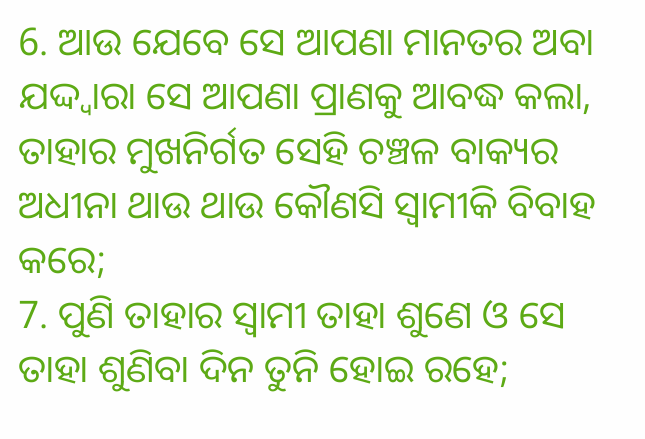6. ଆଉ ଯେବେ ସେ ଆପଣା ମାନତର ଅବା ଯଦ୍ଦ୍ଵାରା ସେ ଆପଣା ପ୍ରାଣକୁ ଆବଦ୍ଧ କଲା, ତାହାର ମୁଖନିର୍ଗତ ସେହି ଚଞ୍ଚଳ ବାକ୍ୟର ଅଧୀନା ଥାଉ ଥାଉ କୌଣସି ସ୍ଵାମୀକି ବିବାହ କରେ;
7. ପୁଣି ତାହାର ସ୍ଵାମୀ ତାହା ଶୁଣେ ଓ ସେ ତାହା ଶୁଣିବା ଦିନ ତୁନି ହୋଇ ରହେ;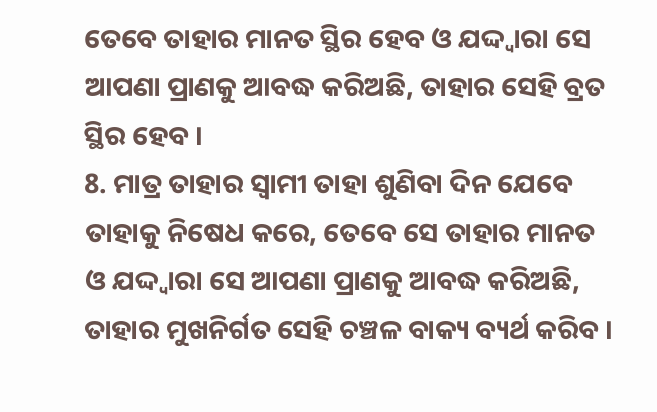ତେବେ ତାହାର ମାନତ ସ୍ଥିର ହେବ ଓ ଯଦ୍ଦ୍ଵାରା ସେ ଆପଣା ପ୍ରାଣକୁ ଆବଦ୍ଧ କରିଅଛି, ତାହାର ସେହି ବ୍ରତ ସ୍ଥିର ହେବ ।
8. ମାତ୍ର ତାହାର ସ୍ଵାମୀ ତାହା ଶୁଣିବା ଦିନ ଯେବେ ତାହାକୁ ନିଷେଧ କରେ, ତେବେ ସେ ତାହାର ମାନତ ଓ ଯଦ୍ଦ୍ଵାରା ସେ ଆପଣା ପ୍ରାଣକୁ ଆବଦ୍ଧ କରିଅଛି, ତାହାର ମୁଖନିର୍ଗତ ସେହି ଚଞ୍ଚଳ ବାକ୍ୟ ବ୍ୟର୍ଥ କରିବ ।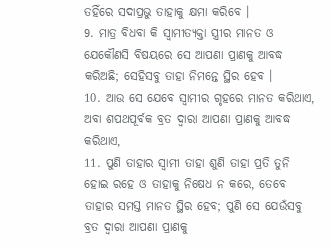ତହିଁରେ ସଦାପ୍ରଭୁ ତାହାକୁ କ୍ଷମା କରିବେ ।
9. ମାତ୍ର ବିଧବା କି ସ୍ଵାମୀତ୍ୟକ୍ତା ସ୍ତ୍ରୀର ମାନତ ଓ ଯେକୌଣସି ବିଷୟରେ ସେ ଆପଣା ପ୍ରାଣକୁ ଆବଦ୍ଧ କରିଅଛି; ସେହିସବୁ ତାହା ନିମନ୍ତେ ସ୍ଥିର ହେବ ।
10. ଆଉ ସେ ଯେବେ ସ୍ଵାମୀର ଗୃହରେ ମାନତ କରିଥାଏ, ଅବା ଶପଥପୂର୍ବକ ବ୍ରତ ଦ୍ଵାରା ଆପଣା ପ୍ରାଣକୁ ଆବଦ୍ଧ କରିଥାଏ,
11. ପୁଣି ତାହାର ସ୍ଵାମୀ ତାହା ଶୁଣି ତାହା ପ୍ରତି ତୁନି ହୋଇ ରହେ ଓ ତାହାକୁ ନିଷେଧ ନ କରେ, ତେବେ ତାହାର ସମସ୍ତ ମାନତ ସ୍ଥିର ହେବ; ପୁଣି ସେ ଯେଉଁସବୁ ବ୍ରତ ଦ୍ଵାରା ଆପଣା ପ୍ରାଣକୁ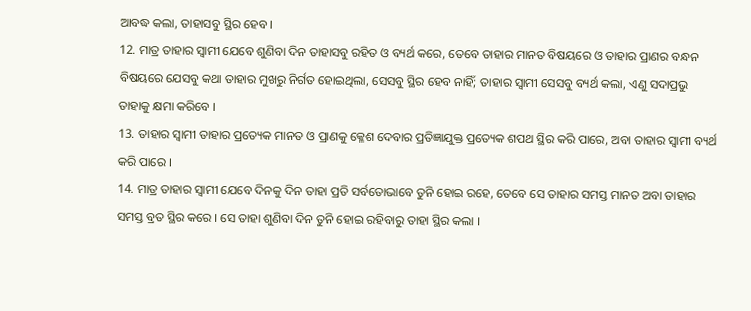ଆବଦ୍ଧ କଲା, ତାହାସବୁ ସ୍ଥିର ହେବ ।
12. ମାତ୍ର ତାହାର ସ୍ଵାମୀ ଯେବେ ଶୁଣିବା ଦିନ ତାହାସବୁ ରହିତ ଓ ବ୍ୟର୍ଥ କରେ, ତେବେ ତାହାର ମାନତ ବିଷୟରେ ଓ ତାହାର ପ୍ରାଣର ବନ୍ଧନ ବିଷୟରେ ଯେସବୁ କଥା ତାହାର ମୁଖରୁ ନିର୍ଗତ ହୋଇଥିଲା, ସେସବୁ ସ୍ଥିର ହେବ ନାହିଁ; ତାହାର ସ୍ଵାମୀ ସେସବୁ ବ୍ୟର୍ଥ କଲା, ଏଣୁ ସଦାପ୍ରଭୁ ତାହାକୁ କ୍ଷମା କରିବେ ।
13. ତାହାର ସ୍ଵାମୀ ତାହାର ପ୍ରତ୍ୟେକ ମାନତ ଓ ପ୍ରାଣକୁ କ୍ଳେଶ ଦେବାର ପ୍ରତିଜ୍ଞାଯୁକ୍ତ ପ୍ରତ୍ୟେକ ଶପଥ ସ୍ଥିର କରି ପାରେ, ଅବା ତାହାର ସ୍ଵାମୀ ବ୍ୟର୍ଥ କରି ପାରେ ।
14. ମାତ୍ର ତାହାର ସ୍ଵାମୀ ଯେବେ ଦିନକୁ ଦିନ ତାହା ପ୍ରତି ସର୍ବତୋଭାବେ ତୁନି ହୋଇ ରହେ, ତେବେ ସେ ତାହାର ସମସ୍ତ ମାନତ ଅବା ତାହାର ସମସ୍ତ ବ୍ରତ ସ୍ଥିର କରେ । ସେ ତାହା ଶୁଣିବା ଦିନ ତୁନି ହୋଇ ରହିବାରୁ ତାହା ସ୍ଥିର କଲା ।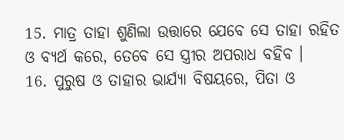15. ମାତ୍ର ତାହା ଶୁଣିଲା ଉତ୍ତାରେ ଯେବେ ସେ ତାହା ରହିତ ଓ ବ୍ୟର୍ଥ କରେ, ତେବେ ସେ ସ୍ତ୍ରୀର ଅପରାଧ ବହିବ ।
16. ପୁରୁଷ ଓ ତାହାର ଭାର୍ଯ୍ୟା ବିଷୟରେ, ପିତା ଓ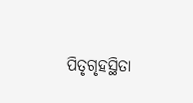ପିତୃଗୃହସ୍ଥିତା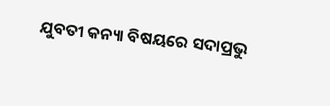ଯୁବତୀ କନ୍ୟା ବିଷୟରେ ସଦାପ୍ରଭୁ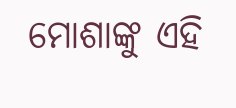ମୋଶାଙ୍କୁ ଏହି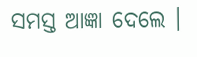ସମସ୍ତ ଆଜ୍ଞା ଦେଲେ ।